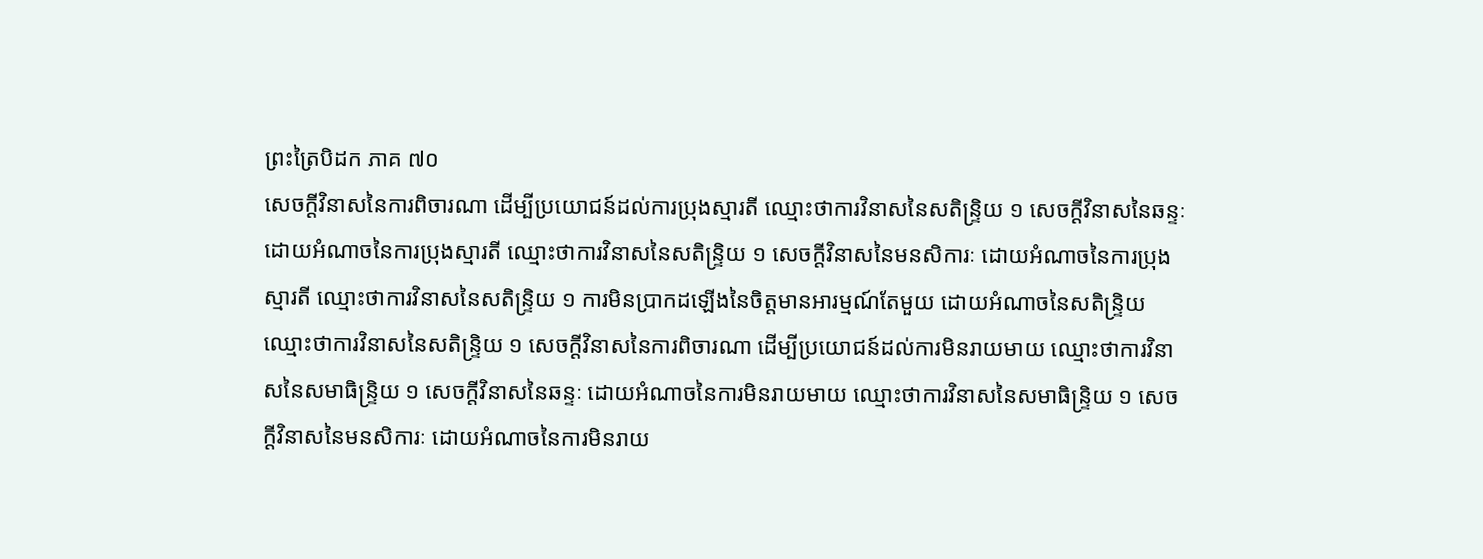ព្រះត្រៃបិដក ភាគ ៧០
សេចក្ដីវិនាសនៃការពិចារណា ដើម្បីប្រយោជន៍ដល់ការប្រុងស្មារតី ឈ្មោះថាការវិនាសនៃសតិន្ទ្រិយ ១ សេចក្ដីវិនាសនៃឆន្ទៈ ដោយអំណាចនៃការប្រុងស្មារតី ឈ្មោះថាការវិនាសនៃសតិន្ទ្រិយ ១ សេចក្ដីវិនាសនៃមនសិការៈ ដោយអំណាចនៃការប្រុងស្មារតី ឈ្មោះថាការវិនាសនៃសតិន្ទ្រិយ ១ ការមិនប្រាកដឡើងនៃចិត្តមានអារម្មណ៍តែមួយ ដោយអំណាចនៃសតិន្ទ្រិយ ឈ្មោះថាការវិនាសនៃសតិន្ទ្រិយ ១ សេចក្ដីវិនាសនៃការពិចារណា ដើម្បីប្រយោជន៍ដល់ការមិនរាយមាយ ឈ្មោះថាការវិនាសនៃសមាធិន្ទ្រិយ ១ សេចក្ដីវិនាសនៃឆន្ទៈ ដោយអំណាចនៃការមិនរាយមាយ ឈ្មោះថាការវិនាសនៃសមាធិន្ទ្រិយ ១ សេចក្ដីវិនាសនៃមនសិការៈ ដោយអំណាចនៃការមិនរាយ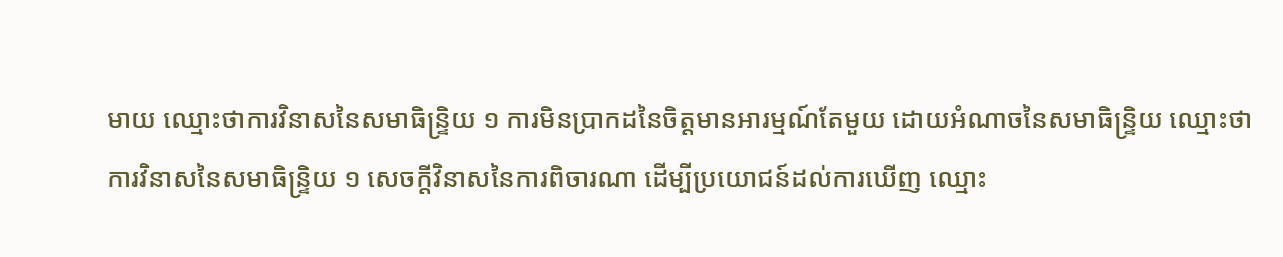មាយ ឈ្មោះថាការវិនាសនៃសមាធិន្ទ្រិយ ១ ការមិនប្រាកដនៃចិត្តមានអារម្មណ៍តែមួយ ដោយអំណាចនៃសមាធិន្ទ្រិយ ឈ្មោះថាការវិនាសនៃសមាធិន្ទ្រិយ ១ សេចក្ដីវិនាសនៃការពិចារណា ដើម្បីប្រយោជន៍ដល់ការឃើញ ឈ្មោះ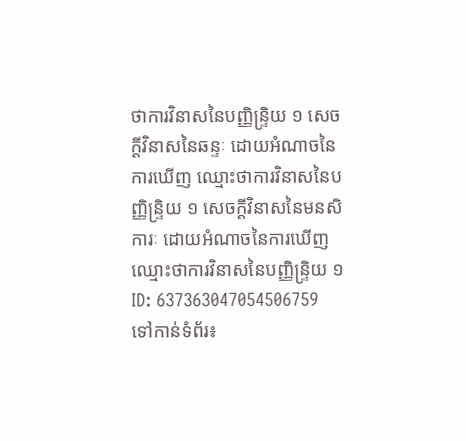ថាការវិនាសនៃបញ្ញិន្ទ្រិយ ១ សេចក្ដីវិនាសនៃឆន្ទៈ ដោយអំណាចនៃការឃើញ ឈ្មោះថាការវិនាសនៃបញ្ញិន្ទ្រិយ ១ សេចក្ដីវិនាសនៃមនសិការៈ ដោយអំណាចនៃការឃើញ ឈ្មោះថាការវិនាសនៃបញ្ញិន្ទ្រិយ ១
ID: 637363047054506759
ទៅកាន់ទំព័រ៖